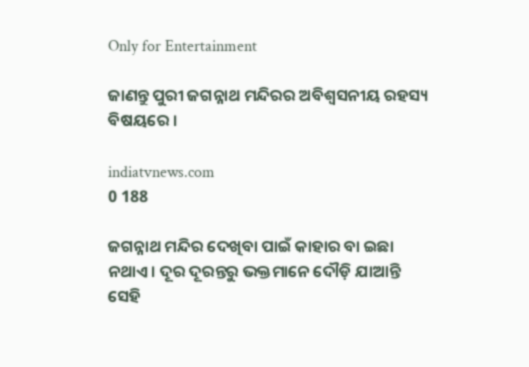Only for Entertainment

ଜାଣନ୍ତୁ ପୁରୀ ଜଗନ୍ନାଥ ମନ୍ଦିରର ଅବିଶ୍ୱସନୀୟ ରହସ୍ୟ ବିଷୟରେ ।

indiatvnews.com
0 188

ଜଗନ୍ନାଥ ମନ୍ଦିର ଦେଖିବା ପାଇଁ କାହାର ବା ଇଛା ନଥାଏ । ଦୂର ଦୂରନ୍ତରୁ ଭକ୍ତମାନେ ଦୌଡ଼ି ଯାଆନ୍ତି ସେହି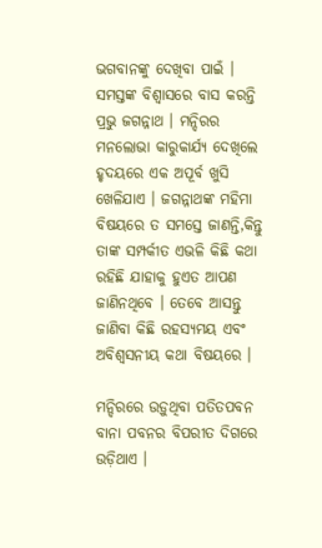ଭଗବାନଙ୍କୁ ଦେଖିବା ପାଇଁ । ସମସ୍ତଙ୍କ ବିଶ୍ୱାସରେ ବାସ କରନ୍ତି ପ୍ରଭୁ ଜଗନ୍ନାଥ । ମନ୍ଦିରର ମନଲୋଭା କାରୁକାର୍ଯ୍ୟ ଦେଖିଲେ ହୃଦୟରେ ଏକ ଅପୂର୍ବ ଖୁସି ଖେଳିଯାଏ । ଜଗନ୍ନାଥଙ୍କ ମହିମା ବିଷୟରେ ତ ସମସ୍ତେ ଜାଣନ୍ତି,କିନ୍ତୁ ତାଙ୍କ ସମ୍ପର୍କୀତ ଏଭଳି କିଛି କଥା ରହିଛି ଯାହାକୁ ହୁଏତ ଆପଣ ଜାଣିନଥିବେ । ତେବେ ଆସନ୍ତୁ ଜାଣିବା କିଛି ରହସ୍ୟମୟ ଏବଂ ଅବିଶ୍ୱସନୀୟ କଥା ବିଷୟରେ ।

ମନ୍ଦିରରେ ଉଡ଼ୁଥିବା ପତିତପବନ ବାନା ପବନର ବିପରୀତ ଦିଗରେ ଉଡ଼ିଥାଏ ।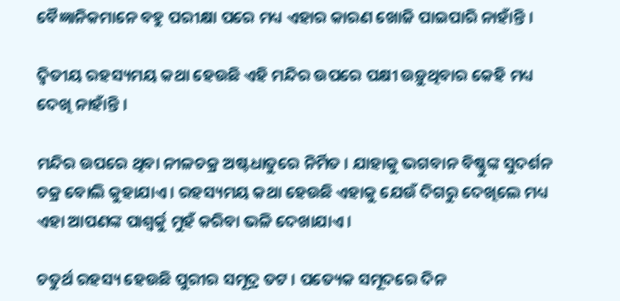ବୈଜ୍ଞାନିକମାନେ ବହୁ ପରୀକ୍ଷା ପରେ ମଧ୍ୟ ଏହାର କାରଣ ଖୋଜି ପାଇପାରି ନାହାଁନ୍ତି ।

ଦ୍ୱିତୀୟ ରହସ୍ୟମୟ କଥା ହେଉଛି ଏହି ମନ୍ଦିର ଉପରେ ପକ୍ଷୀ ଉଡ଼ୁଥିବାର କେହି ମଧ୍ୟ ଦେଖି ନାହାଁନ୍ତି ।

ମନ୍ଦିର ଉପରେ ଥିବା ନୀଳଚକ୍ର ଅଷ୍ଟଧାତୁରେ ନିର୍ମିତ । ଯାହାକୁ ଭଗବାନ ବିଷ୍ଣୁଙ୍କ ସୁଦର୍ଶନ ଚକ୍ର ବୋଲି କୁହାଯାଏ । ରହସ୍ୟମୟ କଥା ହେଉଛି ଏହାକୁ ଯେଉଁ ଦିଗରୁ ଦେଖିଲେ ମଧ୍ୟ ଏହା ଆପଣଙ୍କ ପାଶ୍ୱର୍କୁ ମୁହଁ କରିବା ଭଳି ଦେଖାଯାଏ ।

ଚତୁର୍ଥ ରହସ୍ୟ ହେଉଛି ପୁରୀର ସମୂଦ୍ର ତଟ । ପତ୍ୟେକ ସମୂଦରେ ଦିନ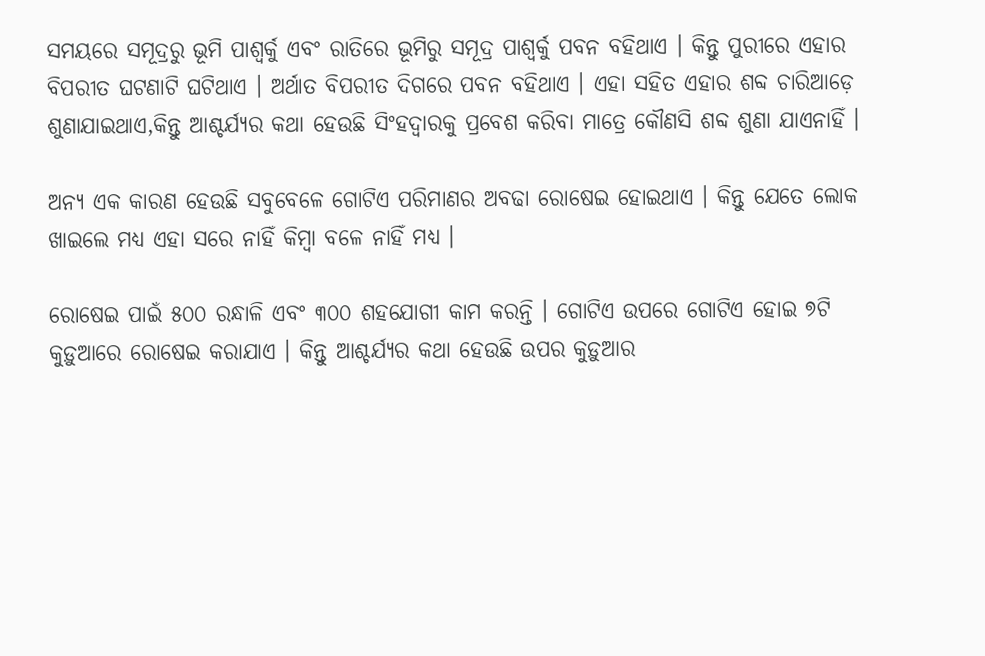ସମୟରେ ସମୂଦ୍ରରୁ ଭୂମି ପାଶ୍ୱର୍କୁ ଏବଂ ରାତିରେ ଭୂମିରୁ ସମୂଦ୍ର ପାଶ୍ୱର୍କୁ ପବନ ବହିଥାଏ । କିନ୍ତୁ ପୁରୀରେ ଏହାର ବିପରୀତ ଘଟଣାଟି ଘଟିଥାଏ । ଅର୍ଥାତ ବିପରୀତ ଦିଗରେ ପବନ ବହିଥାଏ । ଏହା ସହିତ ଏହାର ଶବ୍ଦ ଚାରିଆଡ଼େ ଶୁଣାଯାଇଥାଏ,କିନ୍ତୁ ଆଶ୍ଚର୍ଯ୍ୟର କଥା ହେଉଛି ସିଂହଦ୍ୱାରକୁ ପ୍ରବେଶ କରିବା ମାତ୍ରେ କୌଣସି ଶବ୍ଦ ଶୁଣା ଯାଏନାହିଁ ।

ଅନ୍ୟ ଏକ କାରଣ ହେଉଛି ସବୁବେଳେ ଗୋଟିଏ ପରିମାଣର ଅବଢା ରୋଷେଇ ହୋଇଥାଏ । କିନ୍ତୁ ଯେତେ ଲୋକ ଖାଇଲେ ମଧ୍ୟ ଏହା ସରେ ନାହିଁ କିମ୍ବା ବଳେ ନାହିଁ ମଧ୍ୟ ।

ରୋଷେଇ ପାଇଁ ୫୦୦ ରନ୍ଧାଳି ଏବଂ ୩୦୦ ଶହଯୋଗୀ କାମ କରନ୍ତି । ଗୋଟିଏ ଉପରେ ଗୋଟିଏ ହୋଇ ୭ଟି କୁଡ଼ୁଆରେ ରୋଷେଇ କରାଯାଏ । କିନ୍ତୁ ଆଶ୍ଚର୍ଯ୍ୟର କଥା ହେଉଛି ଉପର କୁଡ଼ୁଆର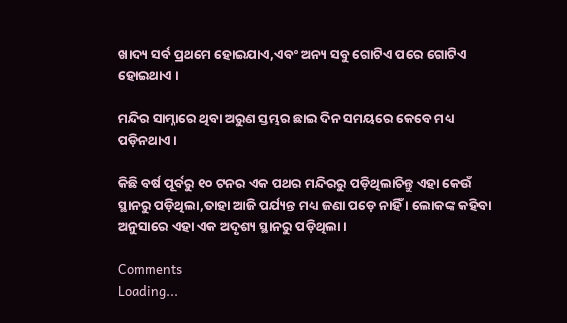ଖାଦ୍ୟ ସର୍ବ ପ୍ରଥମେ ହୋଇଯାଏ,ଏବଂ ଅନ୍ୟ ସବୁ ଗୋଟିଏ ପରେ ଗୋଟିଏ ହୋଇଥାଏ ।

ମନ୍ଦିର ସାମ୍ନାରେ ଥିବା ଅରୁଣ ସ୍ତମ୍ଭର ଛାଇ ଦିନ ସମୟରେ କେବେ ମଧ୍ୟ ପଡ଼ିନଥାଏ ।

କିଛି ବର୍ଷ ପୂର୍ବରୁ ୧୦ ଟନର ଏକ ପଥର ମନ୍ଦିରରୁ ପଡ଼ିଥିଲାଚିନ୍ତୁ ଏହା କେଉଁ ସ୍ଥାନରୁ ପଡ଼ିଥିଲା,ତାହା ଆଜି ପର୍ଯ୍ୟନ୍ତ ମଧ୍ୟ ଜଣା ପଡ଼େ ନାହିଁ । ଲୋକଙ୍କ କହିବା ଅନୁସାରେ ଏହା ଏକ ଅଦୃଶ୍ୟ ସ୍ଥାନରୁ ପଡ଼ିଥିଲା ।

Comments
Loading...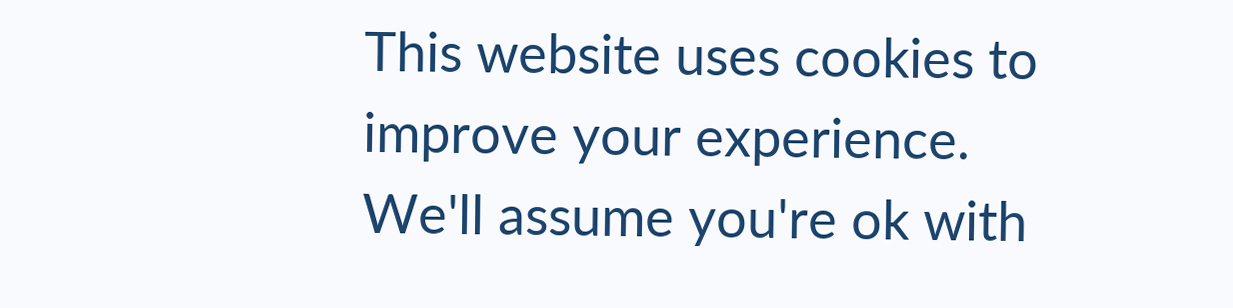This website uses cookies to improve your experience. We'll assume you're ok with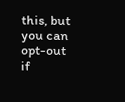this, but you can opt-out if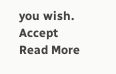you wish. Accept Read More